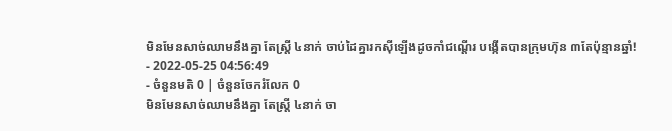មិនមែនសាច់ឈាមនឹងគ្នា តែស្ត្រី ៤នាក់ ចាប់ដៃគ្នារកស៊ីឡើងដូចកាំជណ្ដើរ បង្កើតបានក្រុមហ៊ុន ៣តែប៉ុន្មានឆ្នាំ!
- 2022-05-25 04:56:49
- ចំនួនមតិ 0 | ចំនួនចែករំលែក 0
មិនមែនសាច់ឈាមនឹងគ្នា តែស្ត្រី ៤នាក់ ចា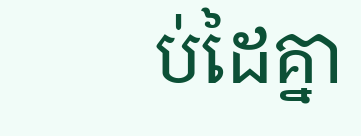ប់ដៃគ្នា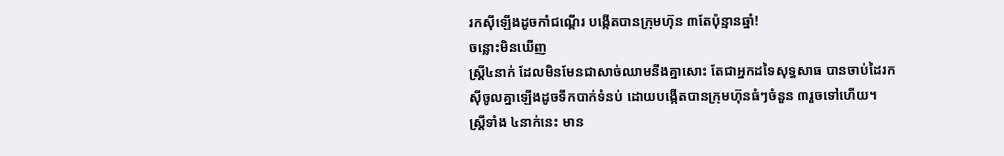រកស៊ីឡើងដូចកាំជណ្ដើរ បង្កើតបានក្រុមហ៊ុន ៣តែប៉ុន្មានឆ្នាំ!
ចន្លោះមិនឃើញ
ស្ត្រី៤នាក់ ដែលមិនមែនជាសាច់ឈាមនឹងគ្នាសោះ តែជាអ្នកដទៃសុទ្ធសាធ បានចាប់ដៃរកស៊ីចូលគ្នាឡើងដូចទឹកបាក់ទំនប់ ដោយបង្កើតបានក្រុមហ៊ុនធំៗចំនួន ៣រួចទៅហើយ។
ស្ត្រីទាំង ៤នាក់នេះ មាន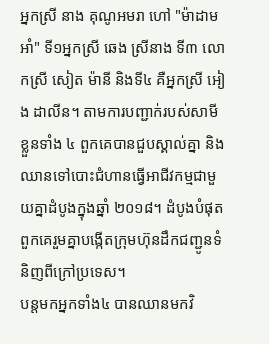អ្នកស្រី នាង គុណូអមរា ហៅ "ម៉ាដាម អាំ" ទី១អ្នកស្រី ឆេង ស្រីនាង ទី៣ លោកស្រី សៀត ម៉ានី និងទី៤ គឺអ្នកស្រី អៀង ដាលីន។ តាមការបញ្ជាក់របស់សាមីខ្លួនទាំង ៤ ពួកគេបានជួបស្គាល់គ្នា និងឈានទៅបោះជំហានធ្វើអាជីវកម្មជាមួយគ្នាដំបូងក្នុងឆ្នាំ ២០១៨។ ដំបូងបំផុតពួកគេរួមគ្នាបង្កើតក្រុមហ៊ុនដឹកជញ្ជូនទំនិញពីក្រៅប្រទេស។
បន្តមកអ្នកទាំង៤ បានឈានមកវិ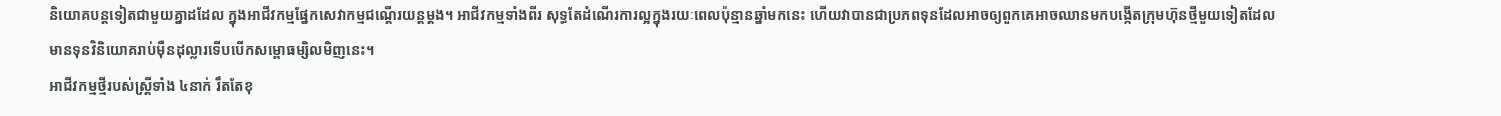និយោគបន្តទៀតជាមួយគ្នាដដែល ក្នុងអាជីវកម្មផ្នែកសេវាកម្មជណ្ដើរយន្តម្ដង។ អាជីវកម្មទាំងពីរ សុទ្ធតែដំណើរការល្អក្នុងរយៈពេលប៉ុន្មានឆ្នាំមកនេះ ហើយវាបានជាប្រភពទុនដែលអាចឲ្យពួកគេអាចឈានមកបង្កើតក្រុមហ៊ុនថ្មីមួយទៀតដែលមានទុនវិនិយោគរាប់ម៉ឺនដុល្លារទើបបើកសម្ពោធម្សិលមិញនេះ។
អាជីវកម្មថ្មីរបស់ស្ត្រីទាំង ៤នាក់ រឹតតែខុ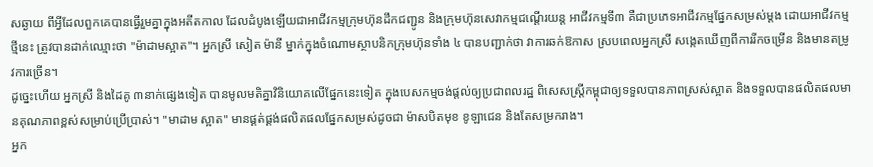សឆ្ងាយ ពីអ្វីដែលពួកគេបានធ្វើរួមគ្នាក្នុងអតីតកាល ដែលដំបូងឡើយជាអាជីវកម្មក្រុមហ៊ុនដឹកជញ្ជូន និងក្រុមហ៊ុនសេវាកម្មជណ្ដើរយន្ត អាជីវកម្មទី៣ គឺជាប្រភេទអាជីវកម្មផ្នែកសម្រស់ម្ដង ដោយអាជីវកម្មថ្មីនេះ ត្រូវបានដាក់ឈ្មោះថា "ម៉ាដាមស្អាត"។ អ្នកស្រី សៀត ម៉ានី ម្នាក់ក្នុងចំណោមស្ថាបនិកក្រុមហ៊ុនទាំង ៤ បានបញ្ជាក់ថា វាការឆក់ឱកាស ស្របពេលអ្នកស្រី សង្កេតឃើញពីការរីកចម្រើន និងមានតម្រូវការច្រើន។
ដូច្នេះហើយ អ្នកស្រី និងដៃគូ ៣នាក់ផ្សេងទៀត បានមូលមតិគ្នាវិនិយោគលើផ្នែកនេះទៀត ក្នុងបេសកម្មចង់ផ្ដល់ឲ្យប្រជាពលរដ្ឋ ពិសេសស្ត្រីកម្ពុជាឲ្យទទួលបានភាពស្រស់ស្អាត និងទទួលបានផលិតផលមានគុណភាពខ្ពស់សម្រាប់ប្រើប្រាស់។ "មាដាម ស្អាត" មានផ្គត់ផ្គង់ផលិតផលផ្នែកសម្រស់ដូចជា ម៉ាសបិតមុខ ខូឡាជេន និងតែសម្រករាង។
អ្នក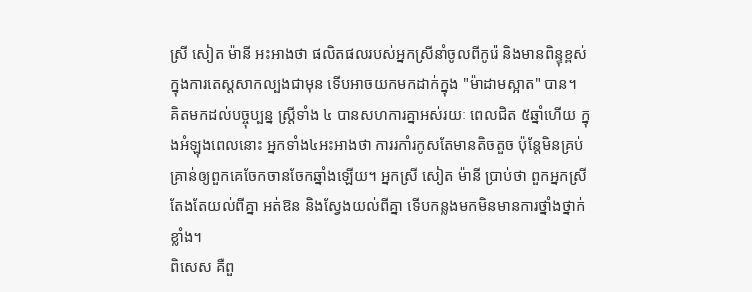ស្រី សៀត ម៉ានី អះអាងថា ផលិតផលរបស់អ្នកស្រីនាំចូលពីកូរ៉េ និងមានពិន្ទុខ្ពស់ក្នុងការតេស្តសាកល្បងជាមុន ទើបអាចយកមកដាក់ក្នុង "ម៉ាដាមស្អាត" បាន។
គិតមកដល់បច្ចុប្បន្ន ស្ត្រីទាំង ៤ បានសហការគ្នាអស់រយៈ ពេលជិត ៥ឆ្នាំហើយ ក្នុងអំឡុងពេលនោះ អ្នកទាំង៤អះអាងថា ការរកាំរកូសតែមានតិចតួច ប៉ុន្តែមិនគ្រប់គ្រាន់ឲ្យពួកគេចែកចានចែកឆ្នាំងឡើយ។ អ្នកស្រី សៀត ម៉ានី ប្រាប់ថា ពួកអ្នកស្រី តែងតែយល់ពីគ្នា អត់ឱន និងស្វែងយល់ពីគ្នា ទើបកន្លងមកមិនមានការថ្នាំងថ្នាក់ខ្លាំង។
ពិសេស គឺពួ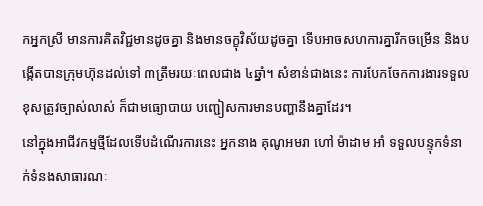កអ្នកស្រី មានការគិតវិជ្ជមានដូចគ្នា និងមានចក្ខុវិស័យដូចគ្នា ទើបអាចសហការគ្នារីកចម្រើន និងបង្កើតបានក្រុមហ៊ុនដល់ទៅ ៣ត្រឹមរយៈពេលជាង ៤ឆ្នាំ។ សំខាន់ជាងនេះ ការបែកចែកការងារទទួលខុសត្រូវច្បាស់លាស់ ក៏ជាមធ្យោបាយ បញ្ជៀសការមានបញ្ហានឹងគ្នាដែរ។
នៅក្នុងអាជីវកម្មថ្មីដែលទើបដំណើរការនេះ អ្នកនាង គុណូអមរា ហៅ ម៉ាដាម អាំ ទទួលបន្ទុកទំនាក់ទំនងសាធារណៈ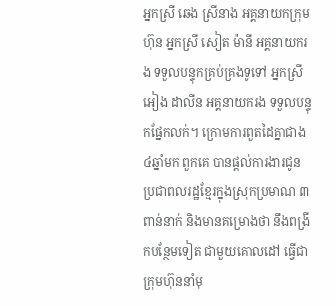អ្នកស្រី ឆេង ស្រីនាង អគ្គនាយកក្រុមហ៊ុន អ្នកស្រី សៀត ម៉ានី អគ្គនាយករង ទទួលបន្ទុកគ្រប់គ្រងទូទៅ អ្នកស្រី អៀង ដាលីន អគ្គនាយករង ទទួលបន្ទុកផ្នែកលក់។ ក្រោមការពួតដៃគ្នាជាង ៤ឆ្នាំមក ពួកគេ បានផ្ដល់ការងារជូនប្រជាពលរដ្ឋខ្មែរក្នុងស្រុកប្រមាណ ៣ពាន់នាក់ និងមានគម្រោងថា នឹងពង្រីកបន្ថែមទៀត ជាមួយគោលដៅ ធ្វើជាក្រុមហ៊ុននាំមុ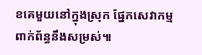ខគេមួយនៅក្នុងស្រុក ផ្នែកសេវាកម្មពាក់ព័ន្ធនឹងសម្រស់៕